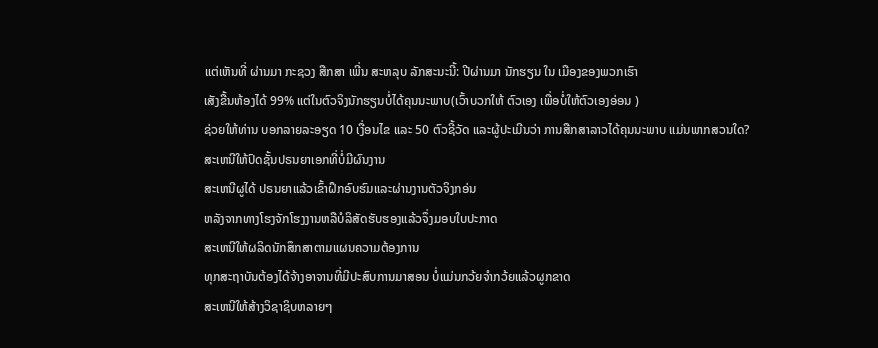ແຕ່ເຫັນທີ່ ຜ່ານມາ ກະຊວງ ສືກສາ ເພີ່ນ ສະຫລຸບ ລັກສະນະນີ້: ປີຜ່ານມາ ນັກຮຽນ ໃນ ເມືອງຂອງພວກເຮົາ
ເສັງຂື້ນຫ້ອງໄດ້ 99% ແຕ່ໃນຕົວຈິງນັກຮຽນບໍ່ໄດ້ຄຸນນະພາບ(ເວົ້າບວກໃຫ້ ຕົວເອງ ເພື່ອບໍ່ໃຫ້ຕົວເອງອ່ອນ )
ຊ່ວຍໃຫ້ທ່ານ ບອກລາຍລະອຽດ 10 ເງື່ອນໄຂ ແລະ 50 ຕົວຊີ້ວັດ ແລະຜູ້ປະເມີນວ່າ ການສືກສາລາວໄດ້ຄຸນນະພາບ ແມ່ນພາກສວນໃດ?
ສະເຫນີໃຫ້ປົດຊັ້ນປຣນຍາເອກທີ່ບໍ່ມີຜົນງານ
ສະເຫນີຜູໄດ້ ປຣນຍາແລ້ວເຂົ້າຝຶກອົບຮົມແລະຜ່ານງານຕັວຈິງກອ່ນ
ຫລັງຈາກທາງໂຮງຈັກໂຮງງານຫລືບໍລິສັດຮັບຮອງແລ້ວຈຶ່ງມອບໃບປະກາດ
ສະເຫນີໃຫ້ຜລິດນັກສຶກສາຕາມແຜນຄວາມຕ້ອງການ
ທຸກສະຖາບັນຕ້ອງໄດ້ຈ້າງອາຈານທີ່ມີປະສົບການມາສອນ ບໍ່ແມ່ນກວ້ຍຈຳກວ້ຍແລ້ວຜູກຂາດ
ສະເຫນີໃຫ້ສ້າງວິຊາຊິບຫລາຍໆ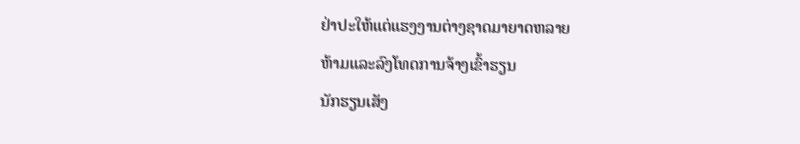ຢ່າປະໃຫ້ແຕ່ແຮງງານຕ່າງຊາດມາຍາດຫລາຍ
ຫ້າມແລະລົງໂທດການຈ້າງເຂົ້າຮຽນ
ນັກຮຽນເສັງ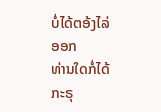ບໍ່ໄດ້ຕອ້ງໄລ່ອອກ
ທ່ານໃດກໍ່ໄດ້ ກະຣຸ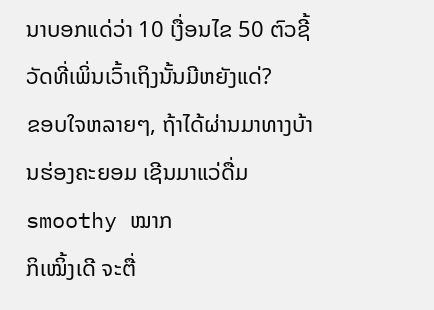ນາບອກແດ່ວ່າ 10 ເງື່ອນໄຂ 50 ຕົວຊີ້ວັດທີ່ເພິ່ນເວົ້າເຖິງນັ້ນມີຫຍັງແດ່?
ຂອບໃຈຫລາຍໆ, ຖ້າໄດ້ຜ່ານມາທາງບ້ານຮ່ອງຄະຍອມ ເຊີນມາແວ່ດື່ມ smoothy ໝາກ
ກິເໝິ້ງເດີ ຈະຕື່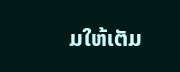ມໃຫ້ເຕັມ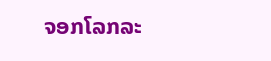ຈອກໂລກລະ